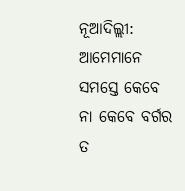ନୂଆଦିଲ୍ଲୀ: ଆମେମାନେ ସମସ୍ତେ କେବେ ନା କେବେ ବର୍ଗର ତ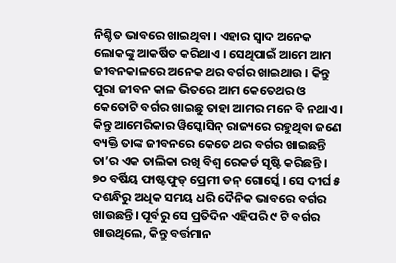ନିଶ୍ଚିତ ଭାବରେ ଖାଇଥିବା । ଏହାର ସ୍ୱାଦ ଅନେକ ଲୋକଙ୍କୁ ଆକର୍ଷିତ କରିଥାଏ । ସେଥିପାଇଁ ଆମେ ଆମ ଜୀବନକାଳରେ ଅନେକ ଥର ବର୍ଗର ଖାଇଥାଉ । କିନ୍ତୁ ପୁରା ଜୀବନ କାଳ ଭିତରେ ଆମ କେତେଥର ଓ କେତୋଟି ବର୍ଗର ଖାଇଛୁ ତାହା ଆମର ମନେ ବି ନଥାଏ । କିନ୍ତୁ ଆମେରିକାର ୱିସ୍କୋସିନ୍ ରାଜ୍ୟରେ ରହୁଥିବା ଜଣେ ବ୍ୟକ୍ତି ତାଙ୍କ ଜୀବନରେ କେତେ ଥର ବର୍ଗର ଖାଇଛନ୍ତି ତା’ର ଏକ ତାଲିକା ରଖି ବିଶ୍ୱ ରେକର୍ଡ ସୃଷ୍ଟି କରିଛନ୍ତି ।
୭୦ ବର୍ଷିୟ ଫାଷ୍ଟଫୁଡ୍ ପ୍ରେମୀ ଡନ୍ ଗୋର୍ସ୍କେ । ସେ ଦୀର୍ଘ ୫ ଦଶନ୍ଧିରୁ ଅଧିକ ସମୟ ଧରି ଦୈନିକ ଭାବରେ ବର୍ଗର ଖାଉଛନ୍ତି। ପୂର୍ବରୁ ସେ ପ୍ରତିଦିନ ଏହିପରି ୯ ଟି ବର୍ଗର ଖାଉଥିଲେ, କିନ୍ତୁ ବର୍ତ୍ତମାନ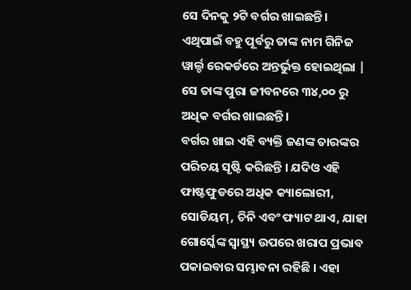ସେ ଦିନକୁ ୨ଟି ବର୍ଗର ଖାଇଛନ୍ତି । ଏଥିପାଇଁ ବହୁ ପୂର୍ବରୁ ତାଙ୍କ ନାମ ଗିନିଜ ୱାର୍ଲ୍ଡ ରେକର୍ଡରେ ଅନ୍ତର୍ଭୁକ୍ତ ହୋଇଥିଲା | ସେ ତାଙ୍କ ପୁରା ଜୀବନରେ ୩୪,୦୦ ରୁ ଅଧିକ ବର୍ଗର ଖାଇଛନ୍ତି।
ବର୍ଗର ଖାଇ ଏହି ବ୍ୟକ୍ତି ଜଣଙ୍କ ତାରଙ୍କର ପରିଚୟ ସୃଷ୍ଟି କରିଛନ୍ତି । ଯଦିଓ ଏହି ଫାଷ୍ଟଫୁଡରେ ଅଧିକ କ୍ୟାଲୋରୀ, ସୋଡିୟମ୍, ଚିନି ଏବଂ ଫ୍ୟାଟ ଥାଏ, ଯାହା ଗୋର୍ସ୍କେଙ୍କ ସ୍ଵାସ୍ଥ୍ୟ ଉପରେ ଖରାପ ପ୍ରଭାବ ପକାଇବାର ସମ୍ଭାବନା ରହିଛି । ଏହା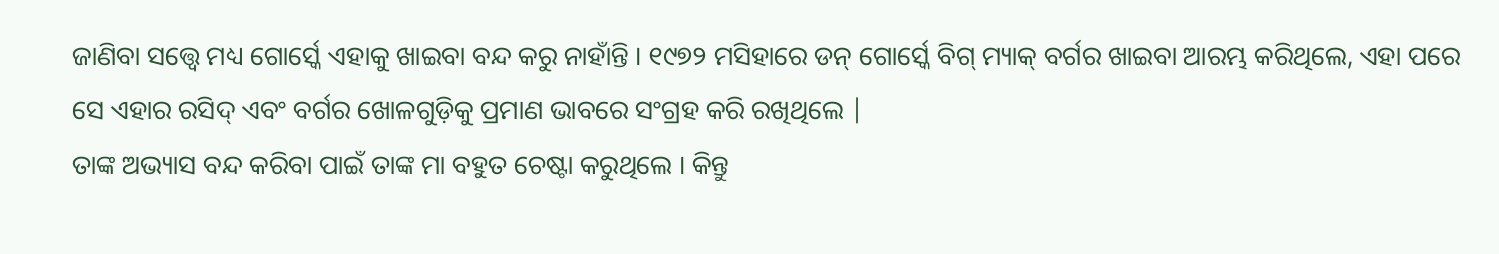ଜାଣିବା ସତ୍ତ୍ଵେ ମଧ୍ୟ ଗୋର୍ସ୍କେ ଏହାକୁ ଖାଇବା ବନ୍ଦ କରୁ ନାହାଁନ୍ତି । ୧୯୭୨ ମସିହାରେ ଡନ୍ ଗୋର୍ସ୍କେ ବିଗ୍ ମ୍ୟାକ୍ ବର୍ଗର ଖାଇବା ଆରମ୍ଭ କରିଥିଲେ, ଏହା ପରେ ସେ ଏହାର ରସିଦ୍ ଏବଂ ବର୍ଗର ଖୋଳଗୁଡ଼ିକୁ ପ୍ରମାଣ ଭାବରେ ସଂଗ୍ରହ କରି ରଖିଥିଲେ |
ତାଙ୍କ ଅଭ୍ୟାସ ବନ୍ଦ କରିବା ପାଇଁ ତାଙ୍କ ମା ବହୁତ ଚେଷ୍ଟା କରୁଥିଲେ । କିନ୍ତୁ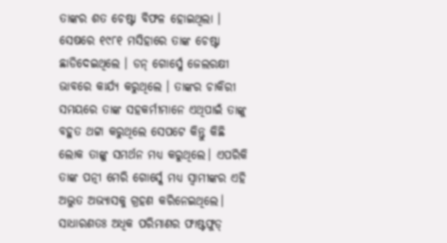ତାଙ୍କର ଶତ ଚେଷ୍ଟା ବିଫଳ ହୋଇଥିଲା । ସେଷରେ ୧୯୮୧ ମସିହାରେ ତାଙ୍କ ଚେଷ୍ଟା ଛାଡିଦେଇଥିଲେ । ଡନ୍ ଗୋର୍ସ୍କେ ଜେଲରକ୍ଷୀ ଭାବରେ କାର୍ଯ୍ୟ କରୁଥିଲେ । ତାଙ୍କର ଚାକିରୀ ସମୟରେ ତାଙ୍କ ସହକର୍ମୀମାନେ ଏଥିପାଇଁ ତାଙ୍କୁ ବହୁତ ଥଟ୍ଟା କରୁଥିଲେ ସେପଟେ କିନ୍ତୁ କିଛି ଲୋକ ତାଙ୍କୁ ସମର୍ଥନ ମଧ୍ୟ କରୁଥିଲେ। ଏପରିକି ତାଙ୍କ ପତ୍ନୀ ମେରି ଗୋର୍ସ୍କେ ମଧ୍ୟ ସ୍ଵାମୀଙ୍କର ଏହି ଅଦ୍ଭୁତ ଅଭ୍ୟାସକୁ ଗ୍ରହଣ କରିନେଇଥିଲେ।
ସାଧାରଣତଃ ଅଧିକ ପରିମାଣର ଫାଷ୍ଟଫୁଡ୍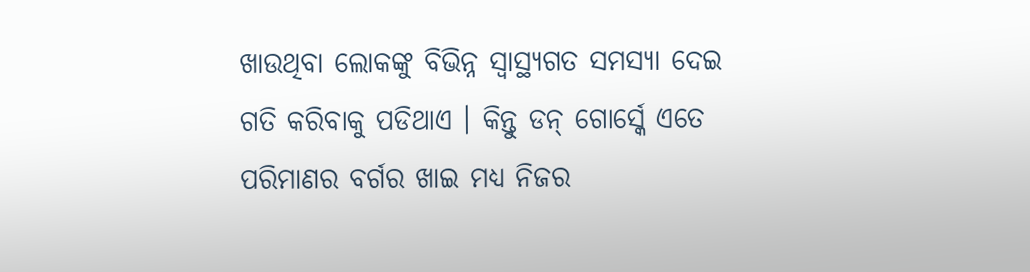ଖାଉଥିବା ଲୋକଙ୍କୁ ବିଭିନ୍ନ ସ୍ଵାସ୍ଥ୍ୟଗତ ସମସ୍ୟା ଦେଇ ଗତି କରିବାକୁ ପଡିଥାଏ । କିନ୍ତୁ ଡନ୍ ଗୋର୍ସ୍କେ ଏତେ ପରିମାଣର ବର୍ଗର ଖାଇ ମଧ୍ୟ ନିଜର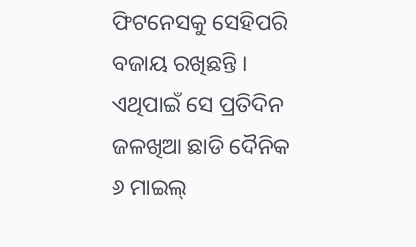ଫିଟନେସକୁ ସେହିପରି ବଜାୟ ରଖିଛନ୍ତି । ଏଥିପାଇଁ ସେ ପ୍ରତିଦିନ ଜଳଖିଆ ଛାଡି ଦୈନିକ ୬ ମାଇଲ୍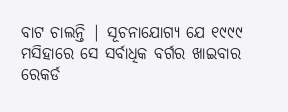ବାଟ ଚାଲନ୍ତି | ସୂଚନାଯୋଗ୍ୟ ଯେ ୧୯୯୯ ମସିହାରେ ସେ ସର୍ବାଧିକ ବର୍ଗର ଖାଇବାର ରେକର୍ଡ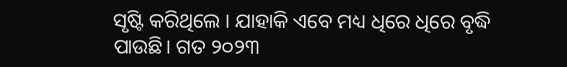ସୃଷ୍ଟି କରିଥିଲେ । ଯାହାକି ଏବେ ମଧ୍ୟ ଧିରେ ଧିରେ ବୃଦ୍ଧି ପାଉଛି। ଗତ ୨୦୨୩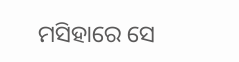ମସିହାରେ ସେ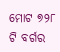ମୋଟ ୭୨୮ ଟି ବର୍ଗର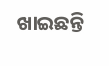ଖାଇଛନ୍ତି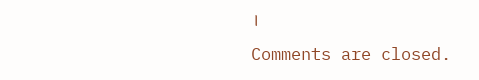।
Comments are closed.